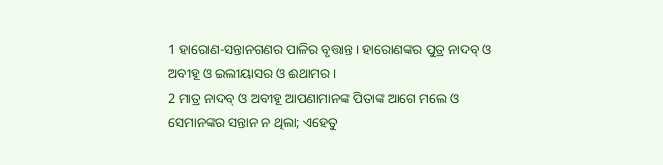1 ହାରୋଣ-ସନ୍ତାନଗଣର ପାଳିର ବୃତ୍ତାନ୍ତ। ହାରୋଣଙ୍କର ପୁତ୍ର ନାଦବ୍ ଓ ଅବୀହୂ ଓ ଇଲୀୟାସର ଓ ଈଥାମର।
2 ମାତ୍ର ନାଦବ୍ ଓ ଅବୀହୂ ଆପଣାମାନଙ୍କ ପିତାଙ୍କ ଆଗେ ମଲେ ଓ ସେମାନଙ୍କର ସନ୍ତାନ ନ ଥିଲା; ଏହେତୁ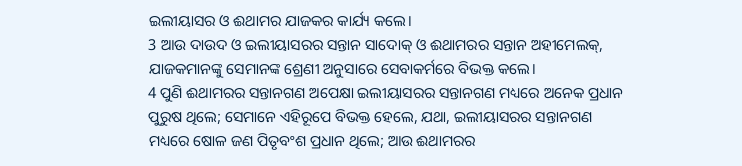ଇଲୀୟାସର ଓ ଈଥାମର ଯାଜକର କାର୍ଯ୍ୟ କଲେ।
3 ଆଉ ଦାଉଦ ଓ ଇଲୀୟାସରର ସନ୍ତାନ ସାଦୋକ୍ ଓ ଈଥାମରର ସନ୍ତାନ ଅହୀମେଲକ୍, ଯାଜକମାନଙ୍କୁ ସେମାନଙ୍କ ଶ୍ରେଣୀ ଅନୁସାରେ ସେବାକର୍ମରେ ବିଭକ୍ତ କଲେ।
4 ପୁଣି ଈଥାମରର ସନ୍ତାନଗଣ ଅପେକ୍ଷା ଇଲୀୟାସରର ସନ୍ତାନଗଣ ମଧ୍ୟରେ ଅନେକ ପ୍ରଧାନ ପୁରୁଷ ଥିଲେ; ସେମାନେ ଏହିରୂପେ ବିଭକ୍ତ ହେଲେ, ଯଥା, ଇଲୀୟାସରର ସନ୍ତାନଗଣ ମଧ୍ୟରେ ଷୋଳ ଜଣ ପିତୃବଂଶ ପ୍ରଧାନ ଥିଲେ; ଆଉ ଈଥାମରର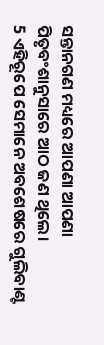ସନ୍ତାନଗଣ ମଧ୍ୟରେ ଆପଣା ଆପଣା ପିତୃବଂଶାନୁସାରେ ଆଠ ଜଣ ଥିଲେ।
5 ଏହିରୂପେ ସେମାନେ ଅବଶେଷରେ ଗୁଲିବାଣ୍ଟ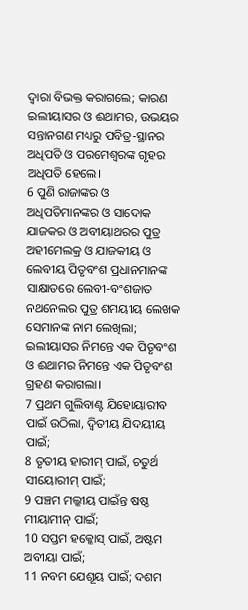ଦ୍ୱାରା ବିଭକ୍ତ କରାଗଲେ; କାରଣ ଇଲୀୟାସର ଓ ଈଥାମର, ଉଭୟର ସନ୍ତାନଗଣ ମଧ୍ୟରୁ ପବିତ୍ର-ସ୍ଥାନର ଅଧିପତି ଓ ପରମେଶ୍ୱରଙ୍କ ଗୃହର ଅଧିପତି ହେଲେ।
6 ପୁଣି ରାଜାଙ୍କର ଓ ଅଧିପତିମାନଙ୍କର ଓ ସାଦୋକ ଯାଜକର ଓ ଅବୀୟାଥରର ପୁତ୍ର ଅହୀମେଲକ୍ର ଓ ଯାଜକୀୟ ଓ ଲେବୀୟ ପିତୃବଂଶ ପ୍ରଧାନମାନଙ୍କ ସାକ୍ଷାତରେ ଲେବୀ-ବଂଶଜାତ ନଥନେଲର ପୁତ୍ର ଶମୟୀୟ ଲେଖକ ସେମାନଙ୍କ ନାମ ଲେଖିଲା; ଇଲୀୟାସର ନିମନ୍ତେ ଏକ ପିତୃବଂଶ ଓ ଈଥାମର ନିମନ୍ତେ ଏକ ପିତୃବଂଶ ଗ୍ରହଣ କରାଗଲା।
7 ପ୍ରଥମ ଗୁଲିବାଣ୍ଟ ଯିହୋୟାରୀବ ପାଇଁ ଉଠିଲା, ଦ୍ୱିତୀୟ ଯିଦୟୀୟ ପାଇଁ;
8 ତୃତୀୟ ହାରୀମ୍ ପାଇଁ, ଚତୁର୍ଥ ସୀୟୋରୀମ୍ ପାଇଁ;
9 ପଞ୍ଚମ ମଲ୍କୀୟ ପାଇଁନ୍ତ ଷଷ୍ଠ ମୀୟାମୀନ୍ ପାଇଁ;
10 ସପ୍ତମ ହକ୍କୋସ୍ ପାଇଁ, ଅଷ୍ଟମ ଅବୀୟା ପାଇଁ;
11 ନବମ ଯେଶୂୟ ପାଇଁ; ଦଶମ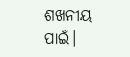ଶଖନୀୟ ପାଇଁ।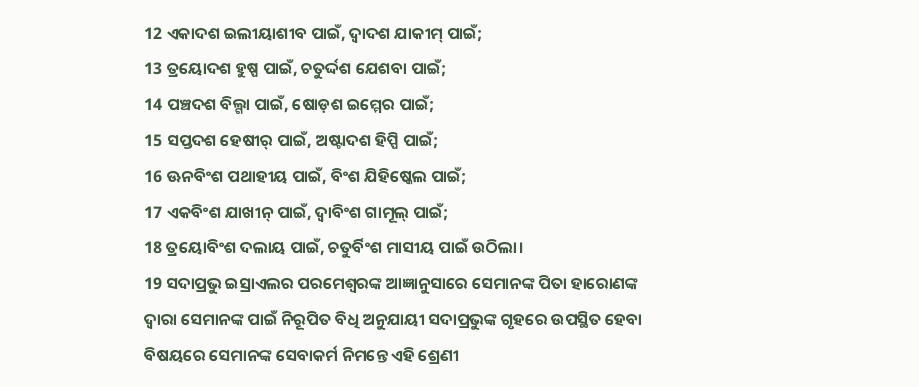12 ଏକାଦଶ ଇଲୀୟାଶୀବ ପାଇଁ, ଦ୍ୱାଦଶ ଯାକୀମ୍ ପାଇଁ;
13 ତ୍ରୟୋଦଶ ହୁଷ୍ପ ପାଇଁ, ଚତୁର୍ଦ୍ଦଶ ଯେଶବା ପାଇଁ;
14 ପଞ୍ଚଦଶ ବିଲ୍ଗା ପାଇଁ, ଷୋଡ଼ଶ ଇମ୍ମେର ପାଇଁ;
15 ସପ୍ତଦଶ ହେଷୀର୍ ପାଇଁ, ଅଷ୍ଟାଦଶ ହିପ୍ପି ପାଇଁ;
16 ଊନବିଂଶ ପଥାହୀୟ ପାଇଁ, ବିଂଶ ଯିହିଷ୍କେଲ ପାଇଁ;
17 ଏକବିଂଶ ଯାଖୀନ୍ ପାଇଁ, ଦ୍ୱାବିଂଶ ଗାମୂଲ୍ ପାଇଁ;
18 ତ୍ରୟୋବିଂଶ ଦଲାୟ ପାଇଁ, ଚତୁର୍ବିଂଶ ମାସୀୟ ପାଇଁ ଉଠିଲା।
19 ସଦାପ୍ରଭୁ ଇସ୍ରାଏଲର ପରମେଶ୍ୱରଙ୍କ ଆଜ୍ଞାନୁସାରେ ସେମାନଙ୍କ ପିତା ହାରୋଣଙ୍କ ଦ୍ୱାରା ସେମାନଙ୍କ ପାଇଁ ନିରୂପିତ ବିଧି ଅନୁଯାୟୀ ସଦାପ୍ରଭୁଙ୍କ ଗୃହରେ ଉପସ୍ଥିତ ହେବା ବିଷୟରେ ସେମାନଙ୍କ ସେବାକର୍ମ ନିମନ୍ତେ ଏହି ଶ୍ରେଣୀ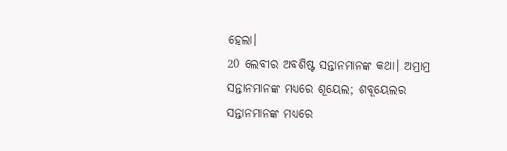ହେଲା।
20 ଲେବୀର ଅବଶିଷ୍ଟ ସନ୍ତାନମାନଙ୍କ କଥା। ଅମ୍ରାମ୍ର ସନ୍ତାନମାନଙ୍କ ମଧ୍ୟରେ ଶୂୟେଲ; ଶବୂୟେଲର ସନ୍ତାନମାନଙ୍କ ମଧ୍ୟରେ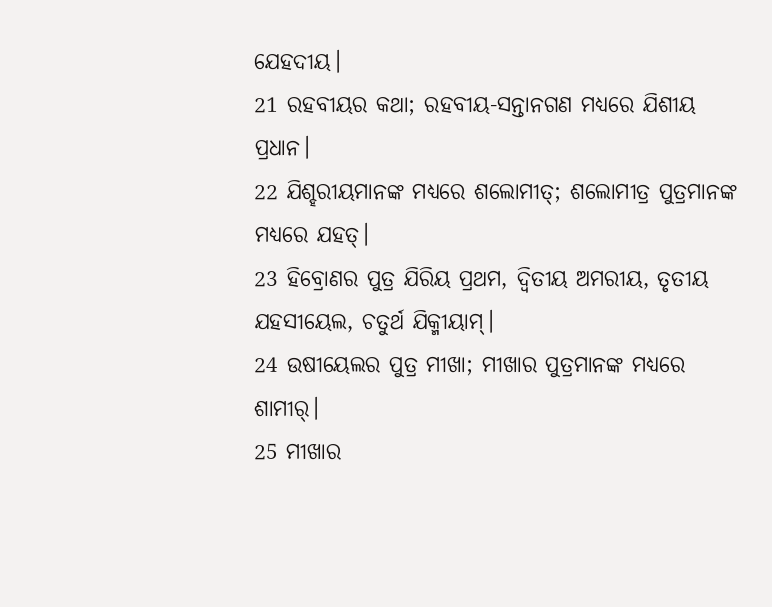ଯେହଦୀୟ।
21 ରହବୀୟର କଥା; ରହବୀୟ-ସନ୍ତାନଗଣ ମଧ୍ୟରେ ଯିଶୀୟ ପ୍ରଧାନ।
22 ଯିଶ୍ହରୀୟମାନଙ୍କ ମଧ୍ୟରେ ଶଲୋମୀତ୍; ଶଲୋମୀତ୍ର ପୁତ୍ରମାନଙ୍କ ମଧ୍ୟରେ ଯହତ୍।
23 ହିବ୍ରୋଣର ପୁତ୍ର ଯିରିୟ ପ୍ରଥମ, ଦ୍ୱିତୀୟ ଅମରୀୟ, ତୃତୀୟ ଯହସୀୟେଲ, ଚତୁର୍ଥ ଯିକ୍ମୀୟାମ୍।
24 ଉଷୀୟେଲର ପୁତ୍ର ମୀଖା; ମୀଖାର ପୁତ୍ରମାନଙ୍କ ମଧ୍ୟରେ ଶାମୀର୍।
25 ମୀଖାର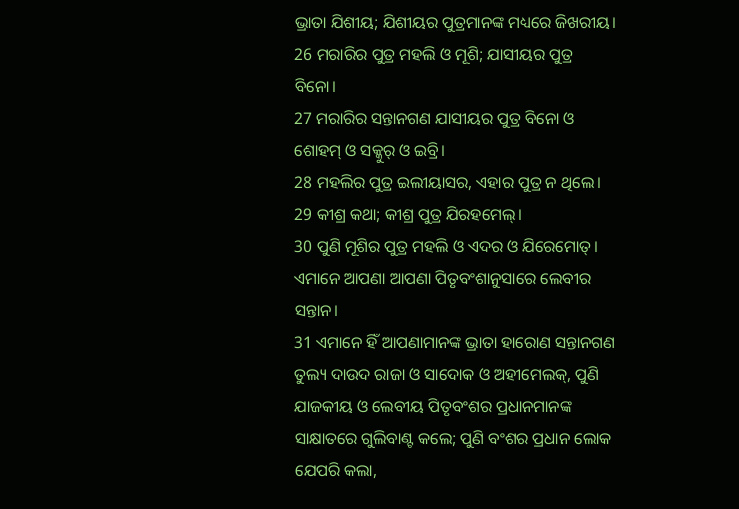ଭ୍ରାତା ଯିଶୀୟ; ଯିଶୀୟର ପୁତ୍ରମାନଙ୍କ ମଧ୍ୟରେ ଜିଖରୀୟ।
26 ମରାରିର ପୁତ୍ର ମହଲି ଓ ମୂଶି; ଯାସୀୟର ପୁତ୍ର ବିନୋ।
27 ମରାରିର ସନ୍ତାନଗଣ ଯାସୀୟର ପୁତ୍ର ବିନୋ ଓ ଶୋହମ୍ ଓ ସକ୍କୁର୍ ଓ ଇବ୍ରି।
28 ମହଲିର ପୁତ୍ର ଇଲୀୟାସର, ଏହାର ପୁତ୍ର ନ ଥିଲେ।
29 କୀଶ୍ର କଥା; କୀଶ୍ର ପୁତ୍ର ଯିରହମେଲ୍।
30 ପୁଣି ମୂଶିର ପୁତ୍ର ମହଲି ଓ ଏଦର ଓ ଯିରେମୋତ୍। ଏମାନେ ଆପଣା ଆପଣା ପିତୃବଂଶାନୁସାରେ ଲେବୀର ସନ୍ତାନ।
31 ଏମାନେ ହିଁ ଆପଣାମାନଙ୍କ ଭ୍ରାତା ହାରୋଣ ସନ୍ତାନଗଣ ତୁଲ୍ୟ ଦାଉଦ ରାଜା ଓ ସାଦୋକ ଓ ଅହୀମେଲକ୍, ପୁଣି ଯାଜକୀୟ ଓ ଲେବୀୟ ପିତୃବଂଶର ପ୍ରଧାନମାନଙ୍କ ସାକ୍ଷାତରେ ଗୁଲିବାଣ୍ଟ କଲେ; ପୁଣି ବଂଶର ପ୍ରଧାନ ଲୋକ ଯେପରି କଲା,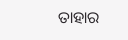ତାହାର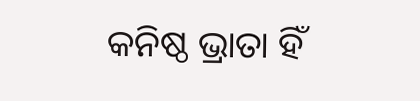କନିଷ୍ଠ ଭ୍ରାତା ହିଁ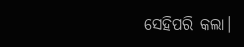ସେହିପରି କଲା।